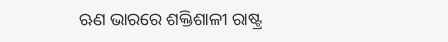ଋଣ ଭାରରେ ଶକ୍ତିଶାଳୀ ରାଷ୍ଟ୍ର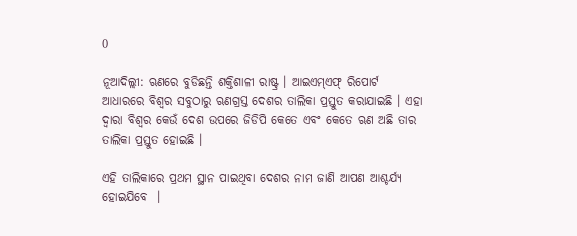0

ନୂଆଦିଲ୍ଲୀ: ଋଣରେ ବୁଡିଛନ୍ତି ଶକ୍ତିଶାଳୀ ରାଷ୍ଟ୍ର । ଆଇଏମ୍ଏଫ୍ ରିପୋର୍ଟ ଆଧାରରେ ବିଶ୍ବର ସବୁଠାରୁ ଋଣଗ୍ରସ୍ତ ଦେଶର ତାଲିକା ପ୍ରସ୍ତୁତ କରାଯାଇଛି । ଏହା ଦ୍ବାରା ବିଶ୍ବର କେଉଁ ଦେଶ ଉପରେ ଜିଡିପି କେତେ ଏବଂ କେତେ ଋଣ ଅଛି ତାର ତାଲିକା ପ୍ରସ୍ତୁତ ହୋଇଛି ।

ଏହି ତାଲିକାରେ ପ୍ରଥମ ସ୍ଥାନ ପାଇଥିବା ଦେଶର ନାମ ଜାଣି ଆପଣ ଆଶ୍ଚର୍ଯ୍ୟ ହୋଇଯିବେ  ।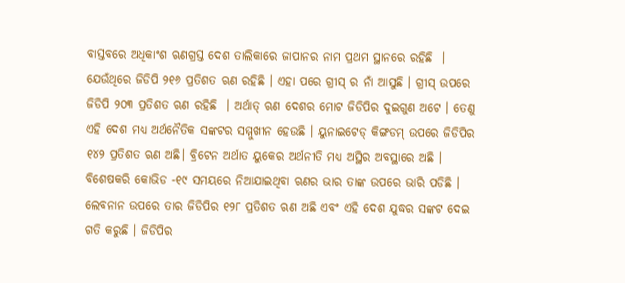ବାସ୍ତବରେ ଅଧିକାଂଶ ଋଣଗ୍ରସ୍ତ ଦେଶ ତାଲିକାରେ ଜାପାନର ନାମ ପ୍ରଥମ ସ୍ଥାନରେ ରହିଛି  । ଯେଉଁଥିରେ ଜିଡିପି ୨୧୬ ପ୍ରତିଶତ ଋଣ ରହିଛି । ଏହା ପରେ ଗ୍ରୀସ୍ ର ନାଁ ଆସୁଛି । ଗ୍ରୀସ୍ ଉପରେ ଜିଡିପି ୨୦୩ ପ୍ରତିଶତ ଋଣ ରହିଛି  । ଅର୍ଥାତ୍ ଋଣ ଦେଶର ମୋଟ ଜିଡିପିର ଦୁଇଗୁଣ ଅଟେ । ତେଣୁ ଏହି ଦେଶ ମଧ୍ୟ ଅର୍ଥନୈତିକ ସଙ୍କଟର ସମ୍ମୁଖୀନ ହେଉଛି । ୟୁନାଇଟେଡ୍ କିଙ୍ଗଡମ୍ ଉପରେ ଜିଡିପିର ୧୪୨ ପ୍ରତିଶତ ଋଣ ଅଛି। ବ୍ରିଟେନ ଅର୍ଥାତ ୟୁକେର ଅର୍ଥନୀତି ମଧ୍ୟ ଅସ୍ଥିର ଅବସ୍ଥାରେ ଅଛି । ବିଶେଷକରି କୋଭିଡ -୧୯ ସମୟରେ ନିଆଯାଇଥିବା ଋଣର ଭାର ତାଙ୍କ ଉପରେ ଭାରି ପଡିଛି । ଲେବନାନ ଉପରେ ତାର ଜିଡିପିର ୧୨୮ ପ୍ରତିଶତ ଋଣ ଅଛି ଏବଂ ଏହି ଦେଶ ଯୁଦ୍ଧର ସଙ୍କଟ ଦେଇ ଗତି କରୁଛି । ଜିଡିପିର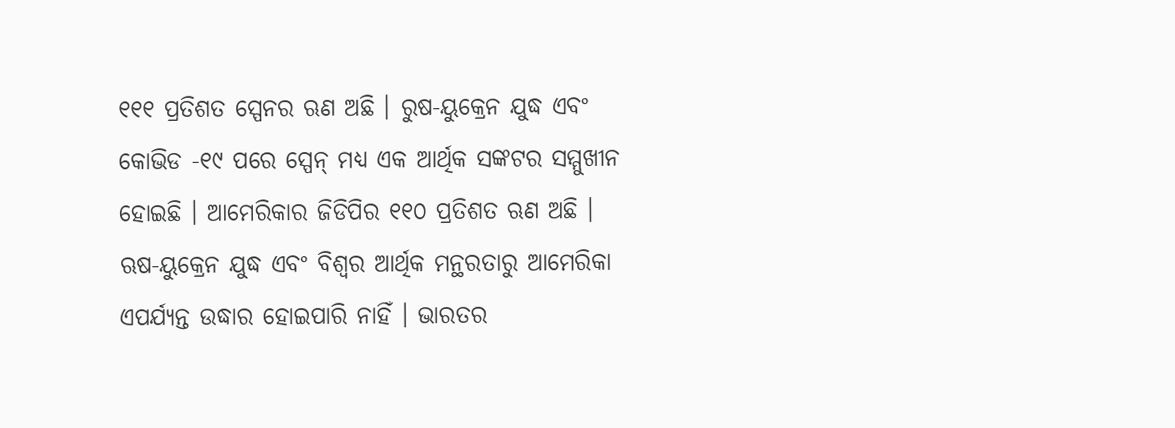୧୧୧ ପ୍ରତିଶତ ସ୍ପେନର ଋଣ ଅଛି । ରୁଷ-ୟୁକ୍ରେନ ଯୁଦ୍ଧ ଏବଂ କୋଭିଡ -୧୯ ପରେ ସ୍ପେନ୍ ମଧ୍ୟ ଏକ ଆର୍ଥିକ ସଙ୍କଟର ସମ୍ମୁଖୀନ ହୋଇଛି । ଆମେରିକାର ଜିଡିପିର ୧୧୦ ପ୍ରତିଶତ ଋଣ ଅଛି । ଋଷ-ୟୁକ୍ରେନ ଯୁଦ୍ଧ ଏବଂ ବିଶ୍ୱର ଆର୍ଥିକ ମନ୍ଥରତାରୁ ଆମେରିକା ଏପର୍ଯ୍ୟନ୍ତ ଉଦ୍ଧାର ହୋଇପାରି ନାହିଁ । ଭାରତର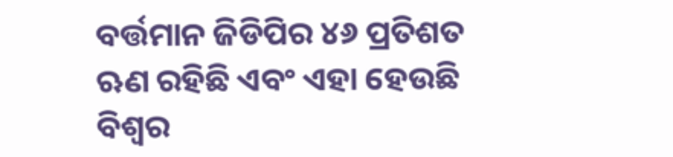ବର୍ତ୍ତମାନ ଜିଡିପିର ୪୬ ପ୍ରତିଶତ ଋଣ ରହିଛି ଏବଂ ଏହା ହେଉଛି ବିଶ୍ୱର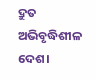ଦ୍ରୁତ ଅଭିବୃଦ୍ଧିଶୀଳ ଦେଶ।